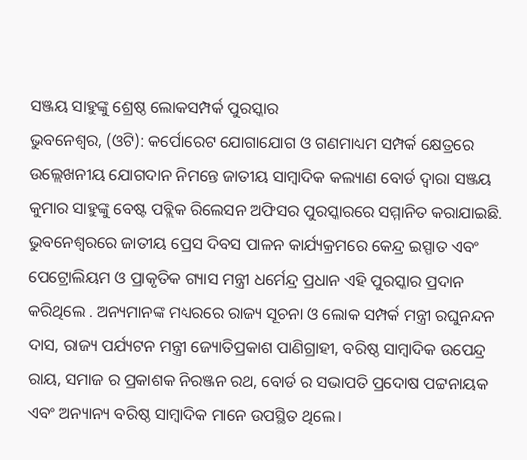ସଞ୍ଜୟ ସାହୁଙ୍କୁ ଶ୍ରେଷ୍ଠ ଲୋକସମ୍ପର୍କ ପୁରସ୍କାର
ଭୁବନେଶ୍ୱର, (ଓଟି): କର୍ପୋରେଟ ଯୋଗାଯୋଗ ଓ ଗଣମାଧ୍ୟମ ସମ୍ପର୍କ କ୍ଷେତ୍ରରେ ଉଲ୍ଲେଖନୀୟ ଯୋଗଦାନ ନିମନ୍ତେ ଜାତୀୟ ସାମ୍ବାଦିକ କଲ୍ୟାଣ ବୋର୍ଡ ଦ୍ୱାରା ସଞ୍ଜୟ କୁମାର ସାହୁଙ୍କୁ ବେଷ୍ଟ ପବ୍ଲିକ ରିଲେସନ ଅଫିସର ପୁରସ୍କାରରେ ସମ୍ମାନିତ କରାଯାଇଛି. ଭୁବନେଶ୍ୱରରେ ଜାତୀୟ ପ୍ରେସ ଦିବସ ପାଳନ କାର୍ଯ୍ୟକ୍ରମରେ କେନ୍ଦ୍ର ଇସ୍ପାତ ଏବଂ ପେଟ୍ରୋଲିୟମ ଓ ପ୍ରାକୃତିକ ଗ୍ୟାସ ମନ୍ତ୍ରୀ ଧର୍ମେନ୍ଦ୍ର ପ୍ରଧାନ ଏହି ପୁରସ୍କାର ପ୍ରଦାନ କରିଥିଲେ . ଅନ୍ୟମାନଙ୍କ ମଧ୍ୟରରେ ରାଜ୍ୟ ସୂଚନା ଓ ଲୋକ ସମ୍ପର୍କ ମନ୍ତ୍ରୀ ରଘୁନନ୍ଦନ ଦାସ, ରାଜ୍ୟ ପର୍ଯ୍ୟଟନ ମନ୍ତ୍ରୀ ଜ୍ୟୋତିପ୍ରକାଶ ପାଣିଗ୍ରାହୀ, ବରିଷ୍ଠ ସାମ୍ବାଦିକ ଉପେନ୍ଦ୍ର ରାୟ, ସମାଜ ର ପ୍ରକାଶକ ନିରଞ୍ଜନ ରଥ, ବୋର୍ଡ ର ସଭାପତି ପ୍ରଦୋଷ ପଟ୍ଟନାୟକ ଏବଂ ଅନ୍ୟାନ୍ୟ ବରିଷ୍ଠ ସାମ୍ବାଦିକ ମାନେ ଉପସ୍ଥିତ ଥିଲେ।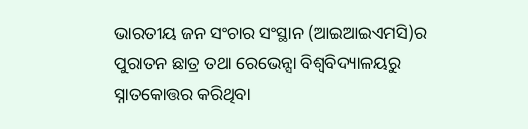ଭାରତୀୟ ଜନ ସଂଚାର ସଂସ୍ଥାନ (ଆଇଆଇଏମସି)ର ପୁରାତନ ଛାତ୍ର ତଥା ରେଭେନ୍ସା ବିଶ୍ୱବିଦ୍ୟାଳୟରୁ ସ୍ନାତକୋତ୍ତର କରିଥିବା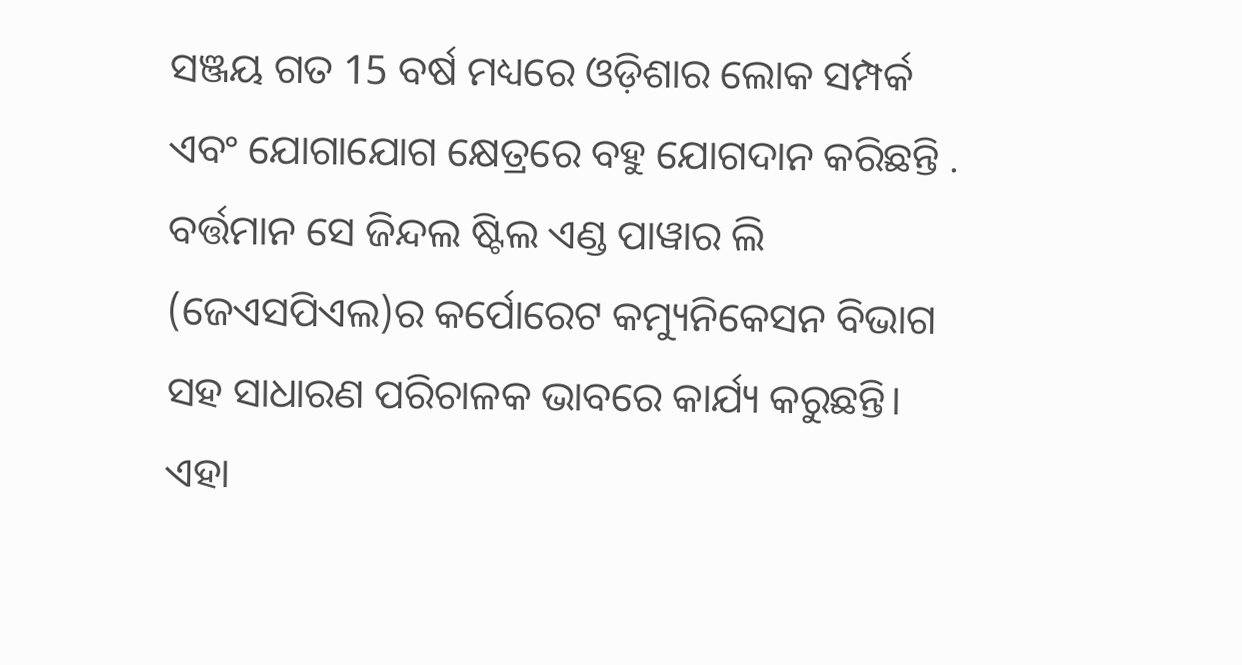ସଞ୍ଜୟ ଗତ 15 ବର୍ଷ ମଧ୍ୟରେ ଓଡ଼ିଶାର ଲୋକ ସମ୍ପର୍କ ଏବଂ ଯୋଗାଯୋଗ କ୍ଷେତ୍ରରେ ବହୁ ଯୋଗଦାନ କରିଛନ୍ତି . ବର୍ତ୍ତମାନ ସେ ଜିନ୍ଦଲ ଷ୍ଟିଲ ଏଣ୍ଡ ପାୱାର ଲି (ଜେଏସପିଏଲ)ର କର୍ପୋରେଟ କମ୍ୟୁନିକେସନ ବିଭାଗ ସହ ସାଧାରଣ ପରିଚାଳକ ଭାବରେ କାର୍ଯ୍ୟ କରୁଛନ୍ତି।
ଏହା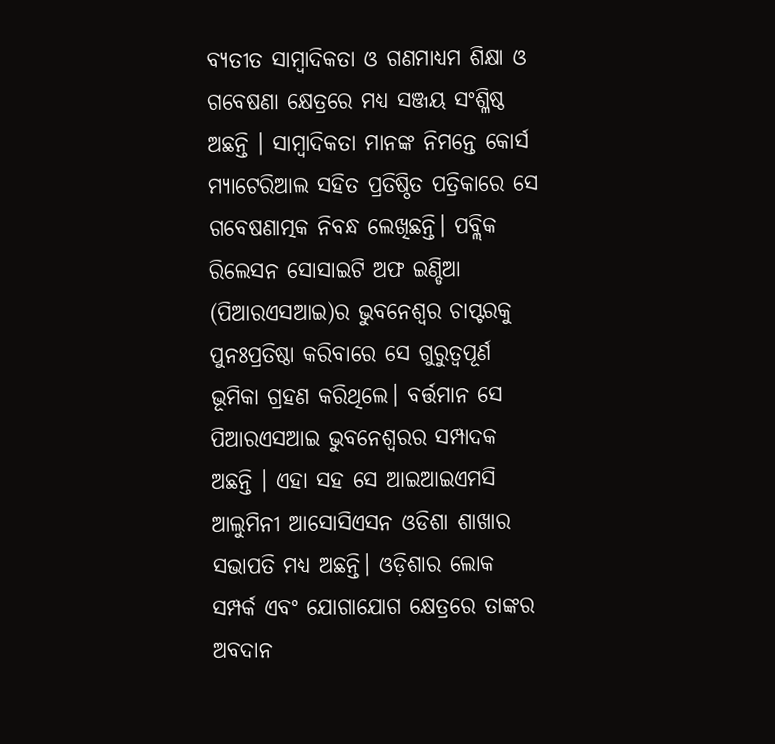ବ୍ୟତୀତ ସାମ୍ବାଦିକତା ଓ ଗଣମାଧ୍ୟମ ଶିକ୍ଷା ଓ ଗବେଷଣା କ୍ଷେତ୍ରରେ ମଧ୍ୟ ସଞ୍ଜୟ ସଂଶ୍ଳିଷ୍ଠ ଅଛନ୍ତି । ସାମ୍ବାଦିକତା ମାନଙ୍କ ନିମନ୍ତେ କୋର୍ସ ମ୍ୟାଟେରିଆଲ ସହିତ ପ୍ରତିଷ୍ଠିତ ପତ୍ରିକାରେ ସେ ଗବେଷଣାତ୍ମକ ନିବନ୍ଧ ଲେଖିଛନ୍ତି। ପବ୍ଲିକ ରିଲେସନ ସୋସାଇଟି ଅଫ ଇଣ୍ଡିଆ (ପିଆରଏସଆଇ)ର ଭୁବନେଶ୍ୱର ଚାପ୍ଟରକୁ ପୁନଃପ୍ରତିଷ୍ଠା କରିବାରେ ସେ ଗୁରୁତ୍ୱପୂର୍ଣ ଭୂମିକା ଗ୍ରହଣ କରିଥିଲେ। ବର୍ତ୍ତମାନ ସେ ପିଆରଏସଆଇ ଭୁବନେଶ୍ୱରର ସମ୍ପାଦକ ଅଛନ୍ତି । ଏହା ସହ ସେ ଆଇଆଇଏମସି ଆଲୁମିନୀ ଆସୋସିଏସନ ଓଡିଶା ଶାଖାର ସଭାପତି ମଧ୍ୟ ଅଛନ୍ତି। ଓଡ଼ିଶାର ଲୋକ ସମ୍ପର୍କ ଏବଂ ଯୋଗାଯୋଗ କ୍ଷେତ୍ରରେ ତାଙ୍କର ଅବଦାନ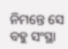ନିମନ୍ତେ ସେ ବହୁ ସଂସ୍ଥା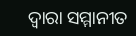ଦ୍ୱାରା ସମ୍ମାନୀତ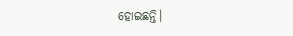ହୋଇଛନ୍ତି।